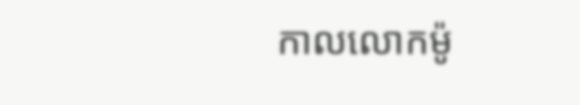កាលលោកម៉ូ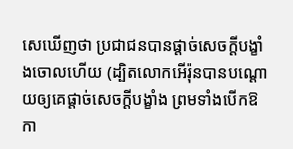សេឃើញថា ប្រជាជនបានផ្តាច់សេចក្ដីបង្ខាំងចោលហើយ (ដ្បិតលោកអើរ៉ុនបានបណ្ដោយឲ្យគេផ្ដាច់សេចក្ដីបង្ខាំង ព្រមទាំងបើកឱកា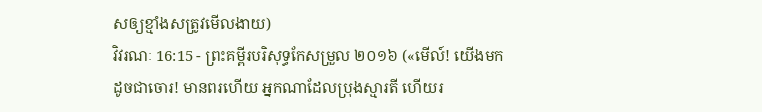សឲ្យខ្មាំងសត្រូវមើលងាយ)
វិវរណៈ 16:15 - ព្រះគម្ពីរបរិសុទ្ធកែសម្រួល ២០១៦ («មើល៍! យើងមកដូចជាចោរ! មានពរហើយ អ្នកណាដែលប្រុងស្មារតី ហើយរ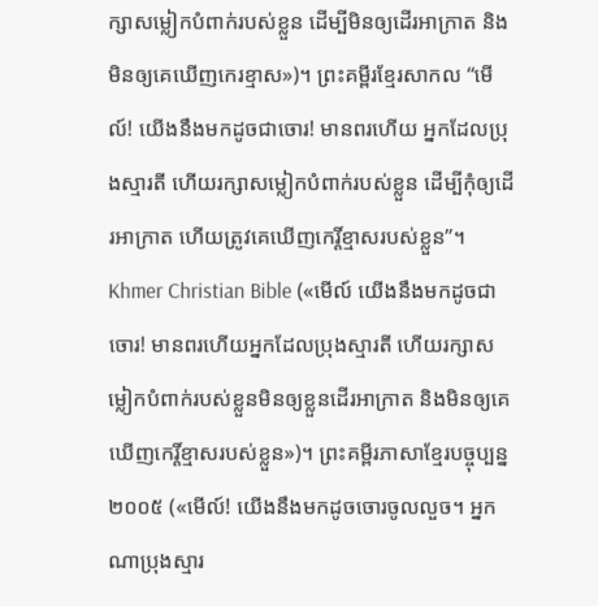ក្សាសម្លៀកបំពាក់របស់ខ្លួន ដើម្បីមិនឲ្យដើរអាក្រាត និងមិនឲ្យគេឃើញកេរខ្មាស»)។ ព្រះគម្ពីរខ្មែរសាកល “មើល៍! យើងនឹងមកដូចជាចោរ! មានពរហើយ អ្នកដែលប្រុងស្មារតី ហើយរក្សាសម្លៀកបំពាក់របស់ខ្លួន ដើម្បីកុំឲ្យដើរអាក្រាត ហើយត្រូវគេឃើញកេរ្តិ៍ខ្មាសរបស់ខ្លួន”។ Khmer Christian Bible («មើល៍ យើងនឹងមកដូចជាចោរ! មានពរហើយអ្នកដែលប្រុងស្មារតី ហើយរក្សាសម្លៀកបំពាក់របស់ខ្លួនមិនឲ្យខ្លួនដើរអាក្រាត និងមិនឲ្យគេឃើញកេរ្តិ៍ខ្មាសរបស់ខ្លួន»)។ ព្រះគម្ពីរភាសាខ្មែរបច្ចុប្បន្ន ២០០៥ («មើល៍! យើងនឹងមកដូចចោរចូលលួច។ អ្នកណាប្រុងស្មារ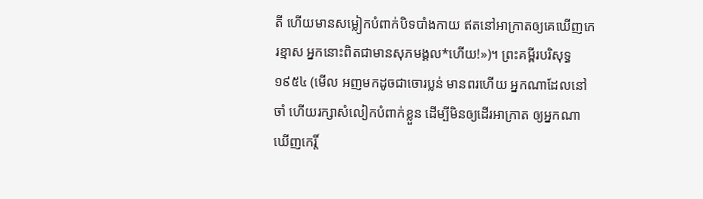តី ហើយមានសម្លៀកបំពាក់បិទបាំងកាយ ឥតនៅអាក្រាតឲ្យគេឃើញកេរខ្មាស អ្នកនោះពិតជាមានសុភមង្គល*ហើយ!»)។ ព្រះគម្ពីរបរិសុទ្ធ ១៩៥៤ (មើល អញមកដូចជាចោរប្លន់ មានពរហើយ អ្នកណាដែលនៅចាំ ហើយរក្សាសំលៀកបំពាក់ខ្លួន ដើម្បីមិនឲ្យដើរអាក្រាត ឲ្យអ្នកណាឃើញកេរ្តិ៍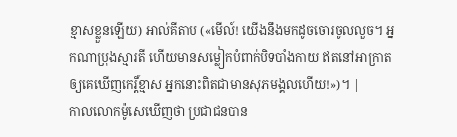ខ្មាសខ្លួនឡើយ) អាល់គីតាប («មើល៍! យើងនឹងមកដូចចោរចូលលួច។ អ្នកណាប្រុងស្មារតី ហើយមានសម្លៀកបំពាក់បិទបាំងកាយ ឥតនៅអាក្រាតឲ្យគេឃើញកេរ្ដិ៍ខ្មាស អ្នកនោះពិតជាមានសុភមង្គលហើយ!»)។ |
កាលលោកម៉ូសេឃើញថា ប្រជាជនបាន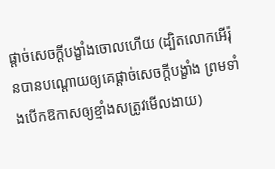ផ្តាច់សេចក្ដីបង្ខាំងចោលហើយ (ដ្បិតលោកអើរ៉ុនបានបណ្ដោយឲ្យគេផ្ដាច់សេចក្ដីបង្ខាំង ព្រមទាំងបើកឱកាសឲ្យខ្មាំងសត្រូវមើលងាយ)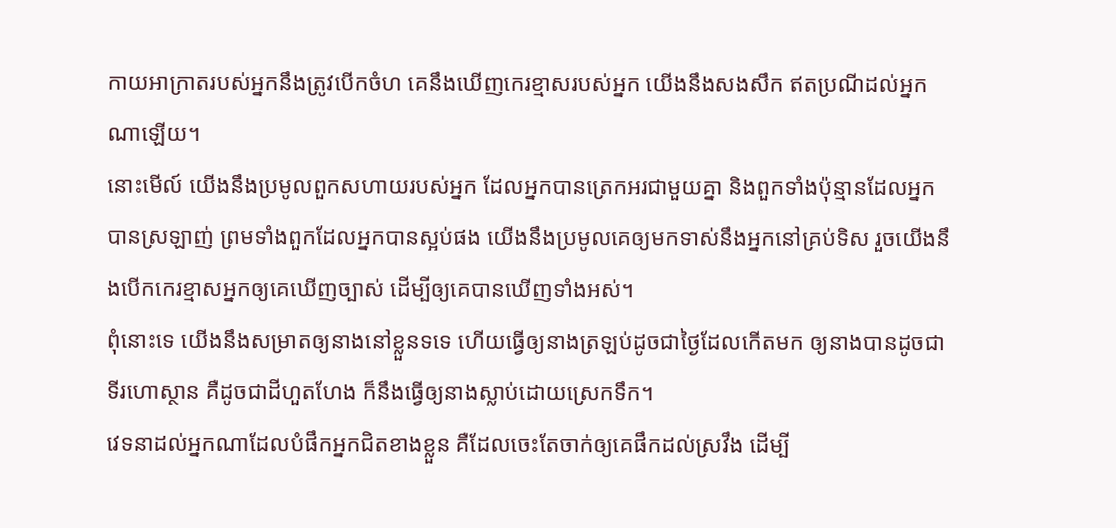កាយអាក្រាតរបស់អ្នកនឹងត្រូវបើកចំហ គេនឹងឃើញកេរខ្មាសរបស់អ្នក យើងនឹងសងសឹក ឥតប្រណីដល់អ្នកណាឡើយ។
នោះមើល៍ យើងនឹងប្រមូលពួកសហាយរបស់អ្នក ដែលអ្នកបានត្រេកអរជាមួយគ្នា និងពួកទាំងប៉ុន្មានដែលអ្នកបានស្រឡាញ់ ព្រមទាំងពួកដែលអ្នកបានស្អប់ផង យើងនឹងប្រមូលគេឲ្យមកទាស់នឹងអ្នកនៅគ្រប់ទិស រួចយើងនឹងបើកកេរខ្មាសអ្នកឲ្យគេឃើញច្បាស់ ដើម្បីឲ្យគេបានឃើញទាំងអស់។
ពុំនោះទេ យើងនឹងសម្រាតឲ្យនាងនៅខ្លួនទទេ ហើយធ្វើឲ្យនាងត្រឡប់ដូចជាថ្ងៃដែលកើតមក ឲ្យនាងបានដូចជាទីរហោស្ថាន គឺដូចជាដីហួតហែង ក៏នឹងធ្វើឲ្យនាងស្លាប់ដោយស្រេកទឹក។
វេទនាដល់អ្នកណាដែលបំផឹកអ្នកជិតខាងខ្លួន គឺដែលចេះតែចាក់ឲ្យគេផឹកដល់ស្រវឹង ដើម្បី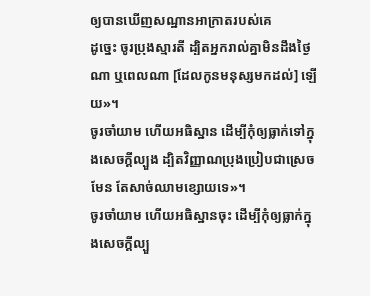ឲ្យបានឃើញសណ្ឋានអាក្រាតរបស់គេ
ដូច្នេះ ចូរប្រុងស្មារតី ដ្បិតអ្នករាល់គ្នាមិនដឹងថ្ងៃណា ឬពេលណា [ដែលកូនមនុស្សមកដល់] ឡើយ»។
ចូរចាំយាម ហើយអធិស្ឋាន ដើម្បីកុំឲ្យធ្លាក់ទៅក្នុងសេចក្តីល្បួង ដ្បិតវិញ្ញាណប្រុងប្រៀបជាស្រេចមែន តែសាច់ឈាមខ្សោយទេ»។
ចូរចាំយាម ហើយអធិស្ឋានចុះ ដើម្បីកុំឲ្យធ្លាក់ក្នុងសេចក្តីល្បួ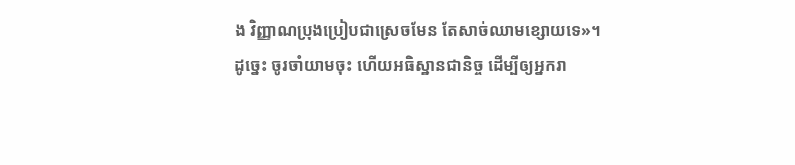ង វិញ្ញាណប្រុងប្រៀបជាស្រេចមែន តែសាច់ឈាមខ្សោយទេ»។
ដូច្នេះ ចូរចាំយាមចុះ ហើយអធិស្ឋានជានិច្ច ដើម្បីឲ្យអ្នករា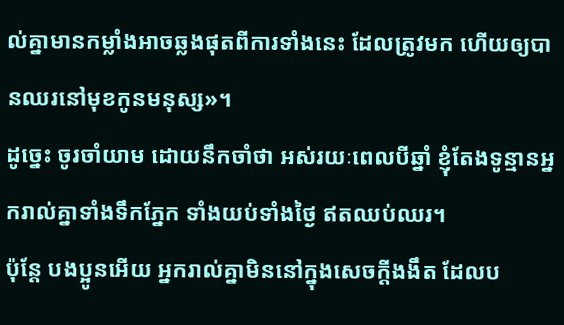ល់គ្នាមានកម្លាំងអាចឆ្លងផុតពីការទាំងនេះ ដែលត្រូវមក ហើយឲ្យបានឈរនៅមុខកូនមនុស្ស»។
ដូច្នេះ ចូរចាំយាម ដោយនឹកចាំថា អស់រយៈពេលបីឆ្នាំ ខ្ញុំតែងទូន្មានអ្នករាល់គ្នាទាំងទឹកភ្នែក ទាំងយប់ទាំងថ្ងៃ ឥតឈប់ឈរ។
ប៉ុន្តែ បងប្អូនអើយ អ្នករាល់គ្នាមិននៅក្នុងសេចក្ដីងងឹត ដែលប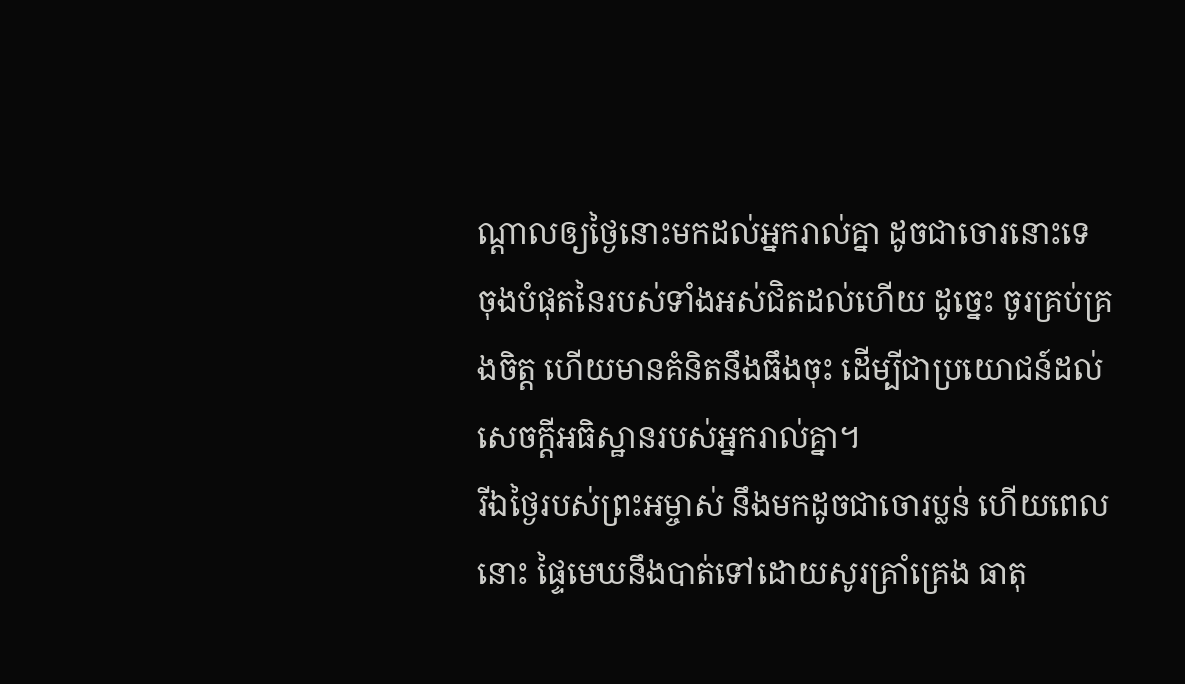ណ្តាលឲ្យថ្ងៃនោះមកដល់អ្នករាល់គ្នា ដូចជាចោរនោះទេ
ចុងបំផុតនៃរបស់ទាំងអស់ជិតដល់ហើយ ដូច្នេះ ចូរគ្រប់គ្រងចិត្ត ហើយមានគំនិតនឹងធឹងចុះ ដើម្បីជាប្រយោជន៍ដល់សេចក្តីអធិស្ឋានរបស់អ្នករាល់គ្នា។
រីឯថ្ងៃរបស់ព្រះអម្ចាស់ នឹងមកដូចជាចោរប្លន់ ហើយពេលនោះ ផ្ទៃមេឃនឹងបាត់ទៅដោយសូរគ្រាំគ្រេង ធាតុ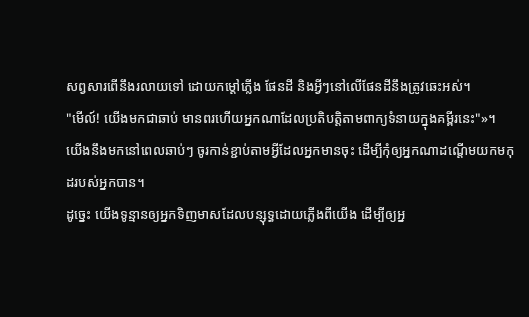សព្វសារពើនឹងរលាយទៅ ដោយកម្ដៅភ្លើង ផែនដី និងអ្វីៗនៅលើផែនដីនឹងត្រូវឆេះអស់។
"មើល៍! យើងមកជាឆាប់ មានពរហើយអ្នកណាដែលប្រតិបត្តិតាមពាក្យទំនាយក្នុងគម្ពីរនេះ"»។
យើងនឹងមកនៅពេលឆាប់ៗ ចូរកាន់ខ្ជាប់តាមអ្វីដែលអ្នកមានចុះ ដើម្បីកុំឲ្យអ្នកណាដណ្តើមយកមកុដរបស់អ្នកបាន។
ដូច្នេះ យើងទូន្មានឲ្យអ្នកទិញមាសដែលបន្សុទ្ធដោយភ្លើងពីយើង ដើម្បីឲ្យអ្ន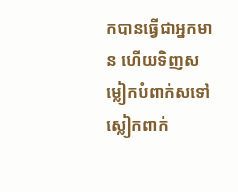កបានធ្វើជាអ្នកមាន ហើយទិញសម្លៀកបំពាក់សទៅស្លៀកពាក់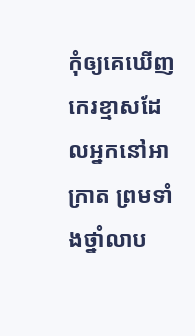កុំឲ្យគេឃើញកេរខ្មាសដែលអ្នកនៅអាក្រាត ព្រមទាំងថ្នាំលាប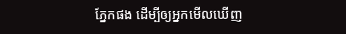ភ្នែកផង ដើម្បីឲ្យអ្នកមើលឃើញ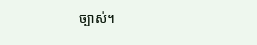ច្បាស់។